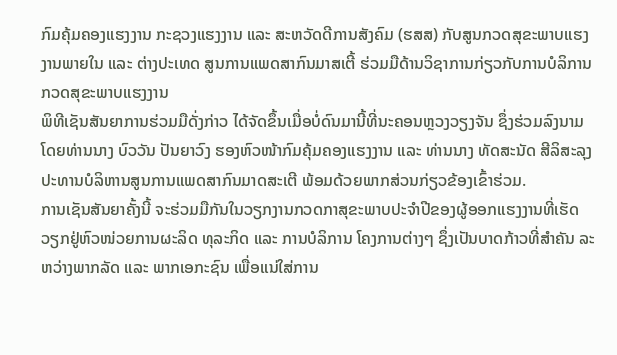ກົມຄຸ້ມຄອງແຮງງານ ກະຊວງແຮງງານ ແລະ ສະຫວັດດີການສັງຄົມ (ຮສສ) ກັບສູນກວດສຸຂະພາບແຮງງານພາຍໃນ ແລະ ຕ່າງປະເທດ ສູນການແພດສາກົນມາສເຕີ້ ຮ່ວມມືດ້ານວິຊາການກ່ຽວກັບການບໍລິການກວດສຸຂະພາບແຮງງານ
ພິທີເຊັນສັນຍາການຮ່ວມມືດັ່ງກ່າວ ໄດ້ຈັດຂຶ້ນເມື່ອບໍ່ດົນມານີ້ທີ່ນະຄອນຫຼວງວຽງຈັນ ຊຶ່ງຮ່ວມລົງນາມໂດຍທ່ານນາງ ບົວວັນ ປັນຍາວົງ ຮອງຫົວໜ້າກົມຄຸ້ມຄອງແຮງງານ ແລະ ທ່ານນາງ ທັດສະນັດ ສີລິສະລຸງ ປະທານບໍລິຫານສູນການແພດສາກົນມາດສະເຕີ ພ້ອມດ້ວຍພາກສ່ວນກ່ຽວຂ້ອງເຂົ້າຮ່ວມ.
ການເຊັນສັນຍາຄັ້ງນີ້ ຈະຮ່ວມມືກັນໃນວຽກງານກວດກາສຸຂະພາບປະຈໍາປີຂອງຜູ້ອອກແຮງງານທີ່ເຮັດວຽກຢູ່ຫົວໜ່ວຍການຜະລິດ ທຸລະກິດ ແລະ ການບໍລິການ ໂຄງການຕ່າງໆ ຊຶ່ງເປັນບາດກ້າວທີ່ສຳຄັນ ລະຫວ່າງພາກລັດ ແລະ ພາກເອກະຊົນ ເພື່ອແນ່ໃສ່ການ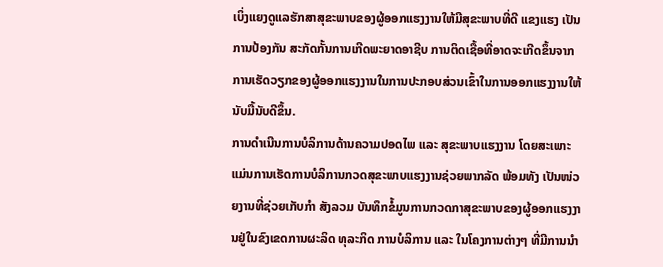ເບິ່ງແຍງດູແລຮັກສາສຸຂະພາບຂອງຜູ້ອອກແຮງງານໃຫ້ມີສຸຂະພາບທີ່ດີ ແຂງແຮງ ເປັນການປ້ອງກັນ ສະກັດກັ້ນການເກີດພະຍາດອາຊີບ ການຕິດເຊື້ອທີ່ອາດຈະເກີດຂຶ້ນຈາກການເຮັດວຽກຂອງຜູ້ອອກແຮງງານໃນການປະກອບສ່ວນເຂົ້າໃນການອອກແຮງງານໃຫ້ນັບມື້ນັບດີຂຶ້ນ.
ການດຳເນີນການບໍລິການດ້ານຄວາມປອດໄພ ແລະ ສຸຂະພາບແຮງງານ ໂດຍສະເພາະແມ່ນການເຮັດການບໍລິການກວດສຸຂະພາບແຮງງານຊ່ວຍພາກລັດ ພ້ອມທັງ ເປັນໜ່ວຍງານທີ່ຊ່ວຍເກັບກຳ ສັງລວມ ບັນທຶກຂໍ້ມູນການກວດກາສຸຂະພາບຂອງຜູ້ອອກແຮງງານຢູ່ໃນຂົງເຂດການຜະລິດ ທຸລະກິດ ການບໍລິການ ແລະ ໃນໂຄງການຕ່າງໆ ທີ່ມີການນໍາ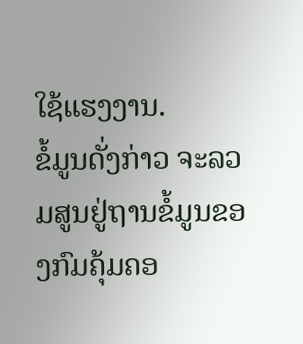ໃຊ້ແຮງງານ.
ຂໍ້ມູນດັ່ງກ່າວ ຈະລວມສູນຢູ່ຖານຂໍ້ມູນຂອງກົມຄຸ້ມຄອ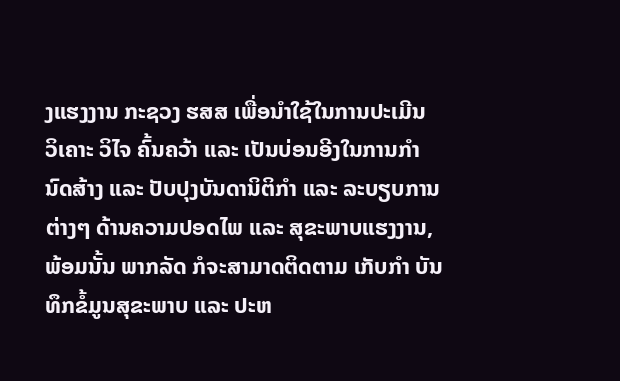ງແຮງງານ ກະຊວງ ຮສສ ເພື່ອນໍາໃຊ້ໃນການປະເມີນ ວິເຄາະ ວິໄຈ ຄົ້ນຄວ້າ ແລະ ເປັນບ່ອນອີງໃນການກຳນົດສ້າງ ແລະ ປັບປຸງບັນດານິຕິກຳ ແລະ ລະບຽບການຕ່າງໆ ດ້ານຄວາມປອດໄພ ແລະ ສຸຂະພາບແຮງງານ, ພ້ອມນັ້ນ ພາກລັດ ກໍຈະສາມາດຕິດຕາມ ເກັບກໍາ ບັນທຶກຂໍ້ມູນສຸຂະພາບ ແລະ ປະຫ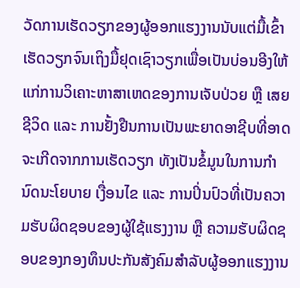ວັດການເຮັດວຽກຂອງຜູ້ອອກແຮງງານນັບແຕ່ມື້ເຂົ້າເຮັດວຽກຈົນເຖິງມື້ຢຸດເຊົາວຽກເພື່ອເປັນບ່ອນອີງໃຫ້ແກ່ການວິເຄາະຫາສາເຫດຂອງການເຈັບປ່ວຍ ຫຼື ເສຍຊີວິດ ແລະ ການຢັ້ງຢືນການເປັນພະຍາດອາຊີບທີ່ອາດຈະເກີດຈາກການເຮັດວຽກ ທັງເປັນຂໍ້ມູນໃນການກໍານົດນະໂຍບາຍ ເງື່ອນໄຂ ແລະ ການປິ່ນປົວທີ່ເປັນຄວາມຮັບຜິດຊອບຂອງຜູ້ໃຊ້ແຮງງານ ຫຼື ຄວາມຮັບຜິດຊອບຂອງກອງທຶນປະກັນສັງຄົມສໍາລັບຜູ້ອອກແຮງງານ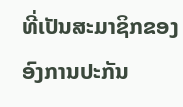ທີ່ເປັນສະມາຊິກຂອງອົງການປະກັນ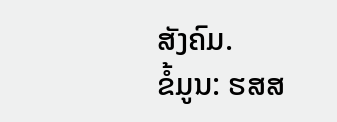ສັງຄົມ.
ຂໍ້ມູນ: ຮສສ